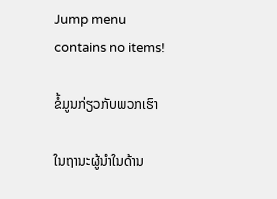Jump menu contains no items!

ຂໍ້ມູນກ່ຽວກັບພວກເຮົາ

ໃນຖານະຜູ້ນຳໃນດ້ານ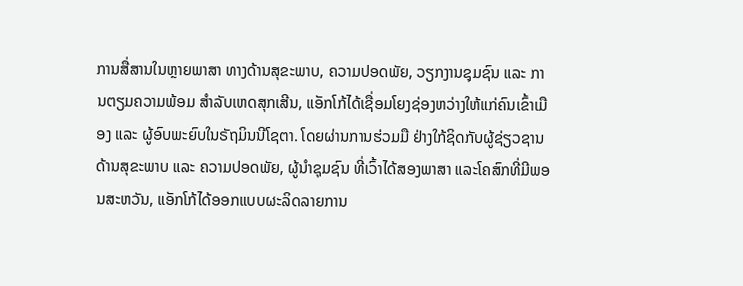ການສື່ສານໃນຫຼາຍພາສາ ທາງດ້ານສຸຂະພາບ, ຄວາມປອດພັຍ, ວຽກງານຊຸມຊົນ ແລະ ການຕຽມຄວາມພ້ອມ ສຳລັບເຫດສຸກເສີນ, ແອັກໂກ້ໄດ້ເຊື່ອມໂຍງຊ່ອງຫວ່າງໃຫ້ແກ່ຄົນເຂົ້າເມືອງ ແລະ ຜູ້ອົບພະຍົບໃນຣັຖມິນນີໂຊຕາ. ໂດຍຜ່ານການຮ່ວມມື ຢ່າງໃກ້ຊິດກັບຜູ້ຊ່ຽວຊານ ດ້ານສຸຂະພາບ ແລະ ຄວາມປອດພັຍ, ຜູ້ນຳຊຸມຊົນ ທີ່ເວົ້າໄດ້ສອງພາສາ ແລະໂຄສົກທີ່ມີພອນສະຫວັນ, ແອັກໂກ້ໄດ້ອອກແບບຜະລິດລາຍການ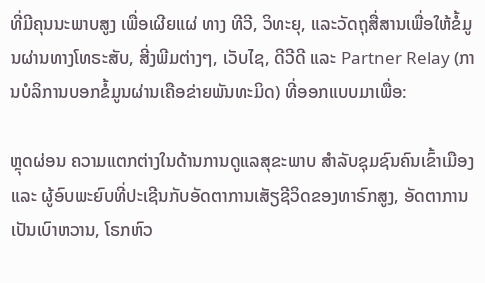ທີ່ມີຄຸນນະພາບສູງ ເພື່ອເຜີຍແຜ່ ທາງ ທີວີ, ວິທະຍຸ, ແລະວັດຖຸສື່ສານເພື່ອໃຫ້ຂໍ້ມູນຜ່ານທາງໂທຣະສັບ, ສີ່ງພີມຕ່າງໆ, ເວັບໄຊ, ດີວີດີ ແລະ Partner Relay (ການບໍລິການບອກຂໍ້ມູນຜ່ານເຄືອຂ່າຍພັນທະມິດ) ທີ່ອອກແບບມາເພື່ອ:

ຫຼຸດຜ່ອນ ຄວາມແຕກຕ່າງໃນດ້ານການດູແລສຸຂະພາບ ສຳລັບຊຸມຊົນຄົນເຂົ້າເມືອງ ແລະ ຜູ້ອົບພະຍົບທີ່ປະເຊີນກັບອັດຕາການເສັຽຊີວິດຂອງທາຣົກສູງ, ອັດຕາການເປັນເບົາຫວານ, ໂຣກຫົວ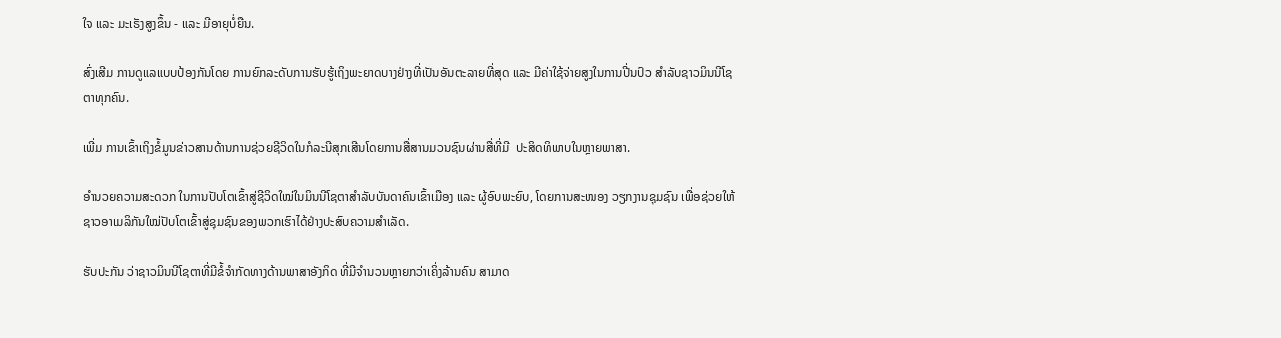ໃຈ ແລະ ມະເຣັງສູງຂຶ້ນ - ແລະ ມີອາຍຸບໍ່ຍືນ.

ສົ່ງເສີມ ການດູແລແບບປ້ອງກັນໂດຍ ການຍົກລະດັບການຮັບຮູ້ເຖິງພະຍາດບາງຢ່າງທີ່ເປັນອັນຕະລາຍທີ່ສຸດ ແລະ ມີຄ່າໃຊ້ຈ່າຍສູງໃນການປີ່ນປົວ ສຳລັບຊາວມິນນີໂຊຕາທຸກຄົນ.

ເພີ່ມ ການເຂົ້າເຖິງຂໍ້ມູນຂ່າວສານດ້ານການຊ່ວຍຊີວິດໃນກໍລະນີສຸກເສີນໂດຍການສື່ສານມວນຊົນຜ່ານສື່ທີ່ມີ  ປະສິດທິພາບໃນຫຼາຍພາສາ.

ອຳນວຍຄວາມສະດວກ ໃນການປັບໂຕເຂົ້າສູ່ຊີວິດໃໝ່ໃນມິນນີໂຊຕາສຳລັບບັນດາຄົນເຂົ້າເມືອງ ແລະ ຜູ້ອົບພະຍົບ, ໂດຍການສະໜອງ ວຽກງານຊຸມຊົນ ເພື່ອຊ່ວຍໃຫ້ຊາວອາເມລິກັນໃໝ່ປັບໂຕເຂົ້າສູ່ຊຸມຊົນຂອງພວກເຮົາໄດ້ຢ່າງປະສົບຄວາມສຳເລັດ.

ຮັບປະກັນ ວ່າຊາວມິນນີໂຊຕາທີ່ມີຂໍ້ຈຳກັດທາງດ້ານພາສາອັງກິດ ທີ່ມີຈຳນວນຫຼາຍກວ່າເຄິ່ງລ້ານຄົນ ສາມາດ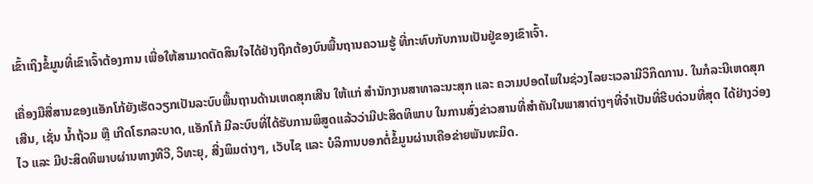ເຂົ້າເຖິງຂໍ້ມູນທີ່ເຂົາເຈົ້າຕ້ອງການ ເພື່ອໃຫ້ສາມາດຕັດສິນໃຈໄດ້ຢ່າງຖືກຕ້ອງບົນພື້ນຖານຄວາມຮູ້ ທີ່ກະທົບກັບການເປັນຢູ່ຂອງເຂົາເຈົ້າ.

ເຄື່ອງມືສື່ສານຂອງແອັກໂກ້ຍັງເຮັດວຽກເປັນລະບົບພື້ນຖານດ້ານເຫດສຸກເສີນ ໃຫ້ແກ່ ສຳນັກງານສາທາລະນະສຸກ ແລະ ຄວາມປອດໄພໃນຊ່ວງໄລຍະເວລາມີວິກິດການ. ໃນກໍລະນີເຫດສຸກເສີນ, ເຊັ່ນ ນ້ຳຖ້ວມ ຫຼື ເກີດໂຣກລະບາດ, ແອັກໂກ້ ມີລະບົບທີ່ໄດ້ຮັບການພິສູດແລ້ວວ່າມີປະສິດທິພາບ ໃນການສົ່ງຂ່າວສານທີ່ສຳຄັນໃນພາສາຕ່າງໆທີ່ຈຳເປັນທີ່ຮີບດ່ວນທີ່ສຸດ ໄດ້ຢ່າງວ່ອງໄວ ແລະ ມີປະສິດທິພາບຜ່ານທາງທີວີ, ວິທະຍຸ, ສີ່ງພິມຕ່າງໆ, ເວັບໄຊ ແລະ ບໍລິການບອກຕໍ່ຂໍ້ມູນຜ່ານເຄືອຂ່າຍພັນທະມິດ.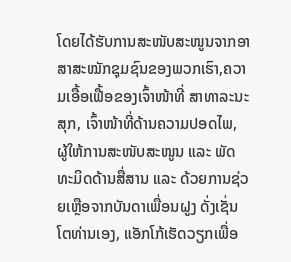ໂດຍໄດ້ຮັບການສະໜັບສະໜູນຈາກອາສາສະໝັກຊຸມຊົນຂອງພວກເຮົາ,ຄວາມເອື້ອເຟື້ອຂອງເຈົ້າໜ້າທີ່ ສາທາລະນະສຸກ, ເຈົ້າໜ້າທີ່ດ້ານຄວາມປອດໄພ, ຜູ້ໃຫ້ການສະໜັບສະໜູນ ແລະ ພັດທະມິດດ້ານສື່ສານ ແລະ ດ້ວຍການຊ່ວຍເຫຼືອຈາກບັນດາເພື່ອນຝູງ ດັ່ງເຊັ່ນໂຕທ່ານເອງ, ແອັກໂກ້ເຮັດວຽກເພື່ອ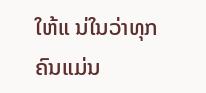ໃຫ້ແ ນ່ໃນວ່າທຸກຄົນແມ່ນ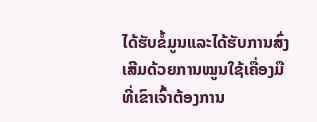ໄດ້ຮັບຂໍ້ມູນແລະໄດ້ຮັບການສົ່ງເສີມດ້ວຍການໝູນໃຊ້ເຄື່ອງມືທີ່ເຂົາເຈົ້າຕ້ອງການ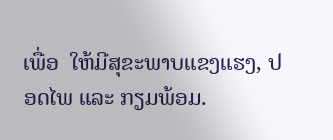ເພື່ອ  ໃຫ້ມີສຸຂະພາບແຂງແຮງ, ປອດໄພ ແລະ ກຽມພ້ອມ.